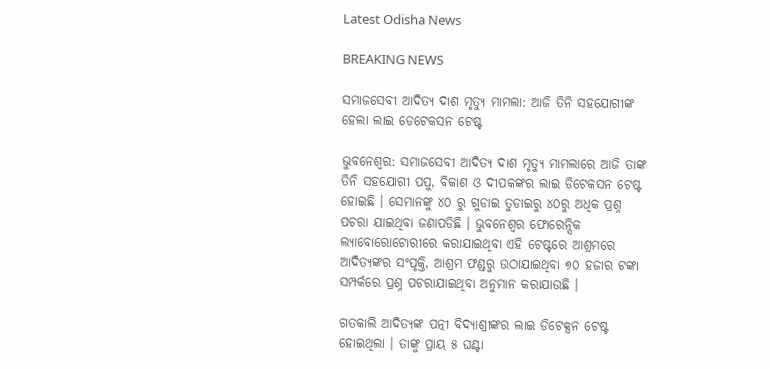Latest Odisha News

BREAKING NEWS

ସମାଜସେବୀ ଆଦିତ୍ୟ ଦାଶ ମୃତ୍ୟୁ ମାମଲା: ଆଜି ତିନି ସହଯୋଗୀଙ୍କ ହେଲା ଲାଇ ଡେଟେକସନ ଟେଷ୍ଟ

ଭୁବନେଶ୍ୱର: ସମାଜସେବୀ ଆଦିତ୍ୟ ଦାଶ ମୃତ୍ୟୁ ମାମଲାରେ ଆଜି ତାଙ୍କ ତିନି ସହଯୋଗୀ ପପୁ, ବିକାଶ ଓ ଦୀପକଙ୍କର ଲାଇ ଡିଟେକସନ ଟେଷ୍ଟ ହୋଇଛି । ସେମାନଙ୍କୁ ୪୦ ରୁ ଗୁଡାଇ ତୁଡାଇରୁ ୪୦ରୁ ଅଧିକ ପ୍ରଶ୍ନ ପଚରା ଯାଇଥିବା ଜଣାପଡିଛି । ଭୁବନେଶ୍ୱର ଫୋରେନ୍ସିକ ଲ୍ୟାବୋରୋଟୋରୀରେ କରାଯାଇଥିବା ଏହି ଟେଷ୍ଟରେ ଆଶ୍ରମରେ ଆଦିତ୍ୟଙ୍କର ସଂପୃକ୍ତି, ଆଶ୍ରମ ଫଣ୍ଡରୁ ଉଠାଯାଇଥିବା ୭୦ ହଜାର ଟଙ୍କା ସମ୍ପର୍କରେ ପ୍ରଶ୍ନ ପଚରାଯାଇଥିବା ଅନୁମାନ କରାଯାଉଛି ।

ଗତକାଲି ଆଦିତ୍ୟଙ୍କ ପତ୍ନୀ ବିଦ୍ୟାଶ୍ରୀଙ୍କର ଲାଇ ଡିଟେକ୍ସନ ଟେଷ୍ଟ ହୋଇଥିଲା । ତାଙ୍କୁ ପ୍ରାୟ ୫ ଘଣ୍ଟା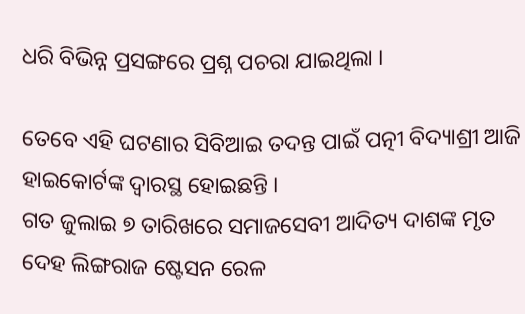ଧରି ବିଭିନ୍ନ ପ୍ରସଙ୍ଗରେ ପ୍ରଶ୍ନ ପଚରା ଯାଇଥିଲା ।

ତେବେ ଏହି ଘଟଣାର ସିବିଆଇ ତଦନ୍ତ ପାଇଁ ପତ୍ନୀ ବିଦ୍ୟାଶ୍ରୀ ଆଜି ହାଇକୋର୍ଟଙ୍କ ଦ୍ୱାରସ୍ଥ ହୋଇଛନ୍ତି ।
ଗତ ଜୁଲାଇ ୭ ତାରିଖରେ ସମାଜସେବୀ ଆଦିତ୍ୟ ଦାଶଙ୍କ ମୃତ ଦେହ ଲିଙ୍ଗରାଜ ଷ୍ଟେସନ ରେଳ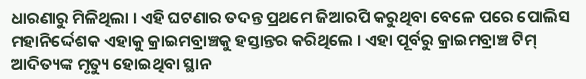ଧାରଣାରୁ ମିଳିଥିଲା । ଏହି ଘଟଣାର ତଦନ୍ତ ପ୍ରଥମେ ଜିଆରପି କରୁଥିବା ବେଳେ ପରେ ପୋଲିସ ମହାନିର୍ଦ୍ଦେଶକ ଏହାକୁ କ୍ରାଇମବ୍ରାଞ୍ଚକୁ ହସ୍ତାନ୍ତର କରିଥିଲେ । ଏହା ପୂର୍ବରୁ କ୍ରାଇମବ୍ରାଞ୍ଚ ଟିମ୍ ଆଦିତ୍ୟଙ୍କ ମୃତ୍ୟୁ ହୋଇଥିବା ସ୍ଥାନ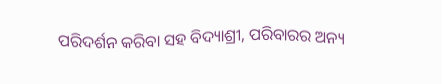ପରିଦର୍ଶନ କରିବା ସହ ବିଦ୍ୟାଶ୍ରୀ, ପରିବାରର ଅନ୍ୟ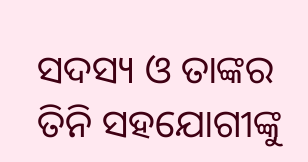ସଦସ୍ୟ ଓ ତାଙ୍କର ତିନି ସହଯୋଗୀଙ୍କୁ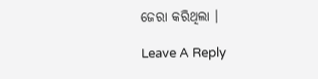ଜେରା କରିଥିଲା ।

Leave A Reply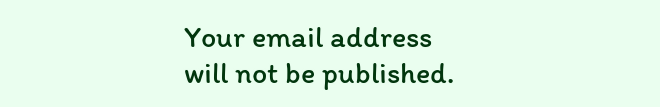Your email address will not be published.